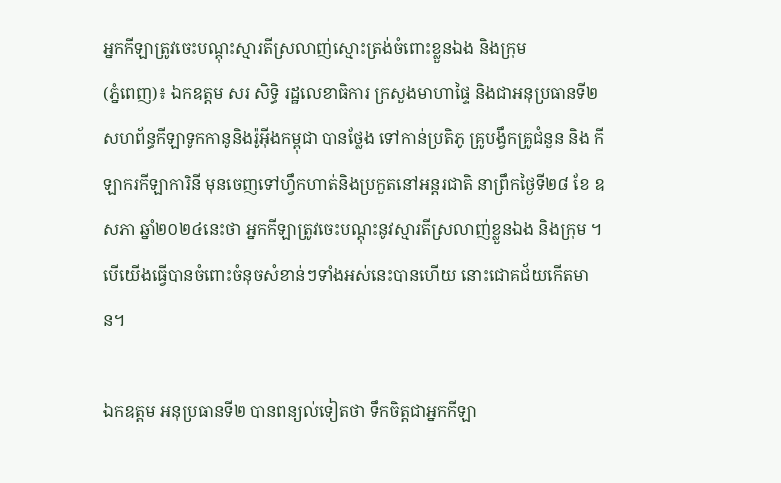អ្នកកីឡាត្រូវចេះបណ្តុះស្មារតីស្រលាញ់ស្មោះត្រង់ចំពោះខ្លួនឯង និងក្រុម
(ភ្នំពេញ)៖ ឯកឧត្តម សរ សិទ្ធិ រដ្ឋលេខាធិការ ក្រសួងមាហាផ្ទៃ និងជាអនុប្រធានទី២ សហព័ន្ធកីឡាទូកកានូនិងរ៉ូអ៊ីងកម្ពុជា បានថ្លែង ទៅកាន់ប្រតិភូ គ្រូបង្វឹកគ្រូជំនួន និង កីឡាករកីឡាការិនី មុនចេញទៅហ្វឹកហាត់និងប្រកួតនៅអន្តរជាតិ នាព្រឹកថ្ងៃទី២៨ ខែ ឧសភា ឆ្នាំ២០២៤នេះថា អ្នកកីឡាត្រូវចេះបណ្តុះនូវស្មារតីស្រលាញ់ខ្លួនឯង និងក្រុម ។បើយើងធ្វើបានចំពោះចំនុចសំខាន់ៗទាំងអស់នេះបានហើយ នោះជោគជ័យកើតមាន។

ឯកឧត្តម អនុប្រធានទី២ បានពន្យល់ទៀតថា ទឹកចិត្តជាអ្នកកីឡា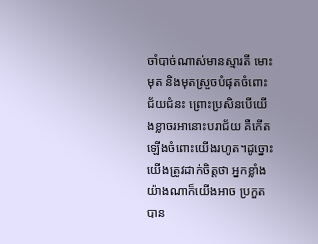ចាំបាច់ណាស់មានស្មារតី មោះមុត និងមុតស្រួចបំផុតចំពោះជ័យជំនះ ព្រោះប្រសិនបើយើងខ្លាចរអានោះបរាជ័យ គឺកើត ឡើងចំពោះយើងរហូត។ដូច្នោះយើងត្រូវដាក់ចិត្តថា អ្នកខ្លាំងយ៉ាងណាក៏យើងអាច ប្រកួតបាន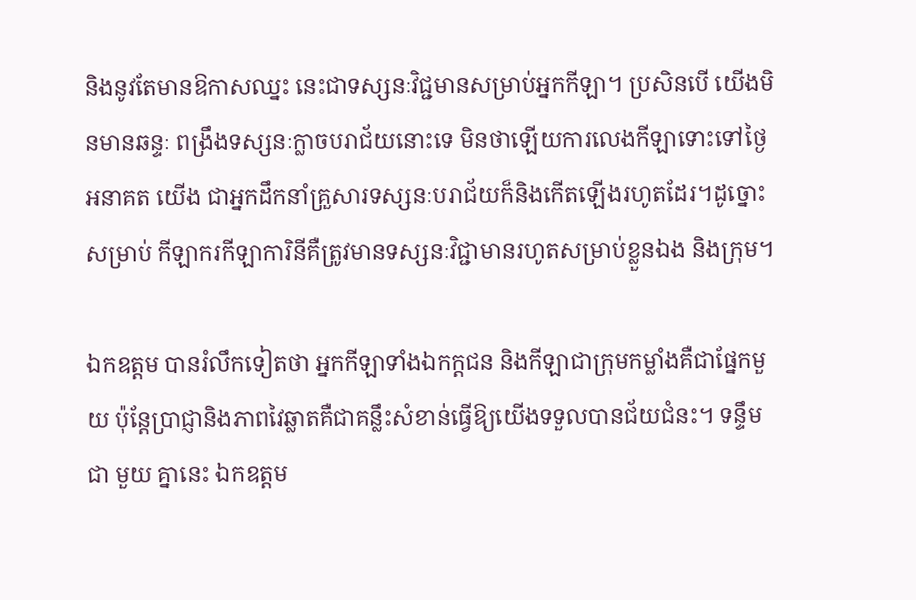និងនូវតែមានឱកាសឈ្នះ នេះជាទស្សនៈវិជ្ជមានសម្រាប់អ្នកកីឡា។ ប្រសិនបើ យើងមិនមានឆន្ទៈ ពង្រឹងទស្សនៈក្លាចបរាជ័យនោះទេ មិនថាឡើយការលេងកីឡាទោះទៅថ្ងៃ អនាគត យើង ជាអ្នកដឹកនាំគ្រួសារទស្សនៈបរាជ័យក៏និងកើតឡើងរហូតដែរ។ដូច្នោះសម្រាប់ កីឡាករកីឡាការិនីគឺត្រូវមានទស្សនៈវិជ្ជាមានរហូតសម្រាប់ខ្លួនឯង និងក្រុម។

ឯកឧត្តម បានរំលឹកទៀតថា អ្នកកីឡាទាំងឯកក្តជន និងកីឡាជាក្រុមកម្លាំងគឺជាផ្នែកមួយ ប៉ុន្តែប្រាជ្ញានិងភាពវៃឆ្លាតគឺជាគន្លឹះសំខាន់ធ្វើឱ្យយើងទទួលបានជ័យជំនះ។ ទន្ទឹមជា មួយ គ្នានេះ ឯកឧត្តម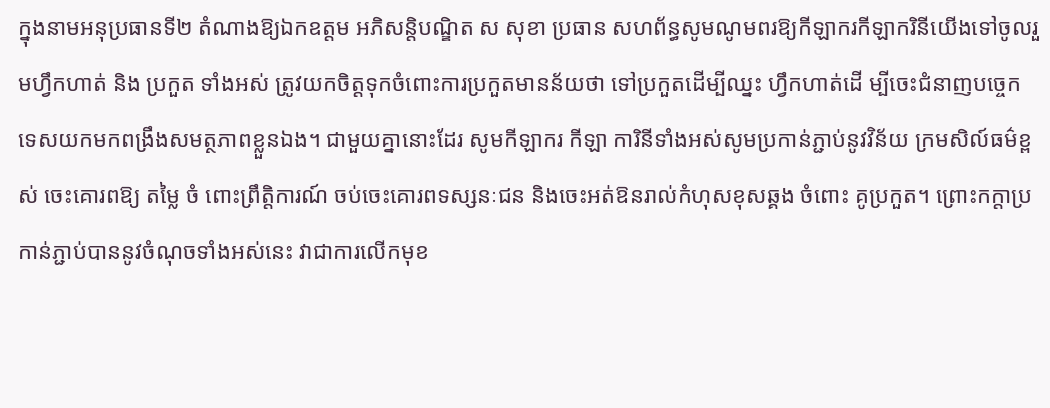ក្នុងនាមអនុប្រធានទី២ តំណាងឱ្យឯកឧត្តម អភិសន្តិបណ្ឌិត ស សុខា ប្រធាន សហព័ន្ធសូមណូមពរឱ្យកីឡាករកីឡាករិនីយើងទៅចូលរួមហ្វឹកហាត់ និង ប្រកួត ទាំងអស់ ត្រូវយកចិត្តទុកចំពោះការប្រកួតមានន័យថា ទៅប្រកួតដើម្បីឈ្នះ ហ្វឹកហាត់ដើ ម្បីចេះជំនាញបច្ចេកទេសយកមកពង្រឹងសមត្ថភាពខ្លួនឯង។ ជាមួយគ្នានោះដែរ សូមកីឡាករ កីឡា ការិនីទាំងអស់សូមប្រកាន់ភ្ជាប់នូវវិន័យ ក្រមសិល៍ធម៌ខ្ពស់ ចេះគោរពឱ្យ តម្លៃ ចំ ពោះព្រឹត្តិការណ៍ ចប់ចេះគោរពទស្សនៈជន និងចេះអត់ឱនរាល់កំហុសខុសឆ្គង ចំពោះ គូប្រកួត។ ព្រោះកក្តាប្រកាន់ភ្ជាប់បាននូវចំណុចទាំងអស់នេះ វាជាការលើកមុខ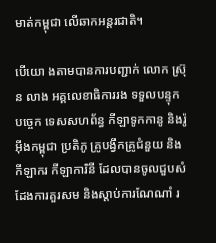មាត់កម្ពុជា លើឆាកអន្តរជាតិ។

បើយោ ងតាមបានការបញ្ជាក់ លោក ស្រ៊ុន លាង អគ្គលេខាធិការរង ទទួលបន្ទុក បច្ចេក ទេសសហព័ន្ធ កីឡាទូកកានូ និងរ៉ូអ៊ីងកម្ពុជា ប្រតិភូ គ្រូបង្វឹកគ្រូជំនួយ និងកីឡាករ កីឡាការិនី ដែលបានចូលជួបសំដែងការគួរសម និងស្តាប់ការណែណាំ រ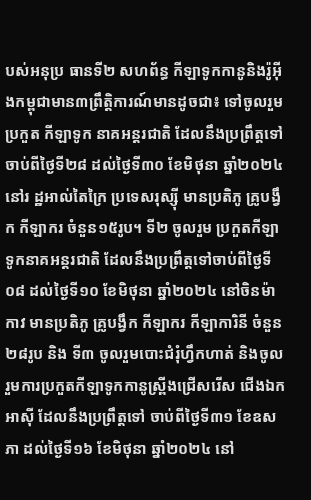បស់អនុប្រ ធានទី២ សហព័ន្ធ កីឡាទូកកានូនិងរ៉ូអ៊ីងកម្ពុជាមាន៣ព្រឹត្តិការណ៍មានដូចជា៖ ទៅចូលរួមប្រកួត កីឡាទូក នាគអន្តរជាតិ ដែលនឹងប្រព្រឹត្តទៅ ចាប់ពីថ្ងៃទី២៨ ដល់ថ្ងៃទី៣០ ខែមិថុនា ឆ្នាំ២០២៤ នៅរ ដ្ឋអាល់តៃក្រៃ ប្រទេសរុស្ស៊ី មានប្រតិភូ គ្រូបង្វឹក កីឡាករ ចំនួន១៥រូប។ ទី២ ចូលរួម ប្រកួតកីឡាទូកនាគអន្តរជាតិ ដែលនឹងប្រព្រឹត្តទៅចាប់ពីថ្ងៃទី០៨ ដល់ថ្ងៃទី១០ ខែមិថុនា ឆ្នាំ២០២៤ នៅចិនម៉ាកាវ មានប្រតិភូ គ្រូបង្វឹក កីឡាករ កីឡាការិនី ចំនួន ២៨រូប និង ទី៣ ចូលរួមបោះជំរុំហ្វឹកហាត់ និងចូលរួមការប្រកួតកីឡាទូកកានូស្រ្ពីងជ្រើសរើស ជើងឯកអាស៊ី ដែលនឹងប្រព្រឹត្តទៅ ចាប់ពីថ្ងៃទី៣១ ខែឧសភា ដល់ថ្ងៃទី១៦ ខែមិថុនា ឆ្នាំ២០២៤ នៅ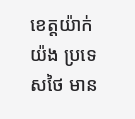ខេត្តយ៉ាក់យ៉ង ប្រទេសថៃ មាន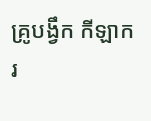គ្រូបង្វឹក កីឡាករ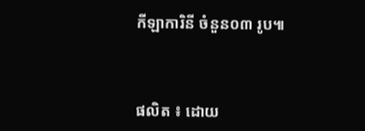កីឡាការិនី ចំនួន០៣ រូប៕



ផលិត ៖ ដោយ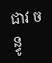ជាវ ចន្ធូ